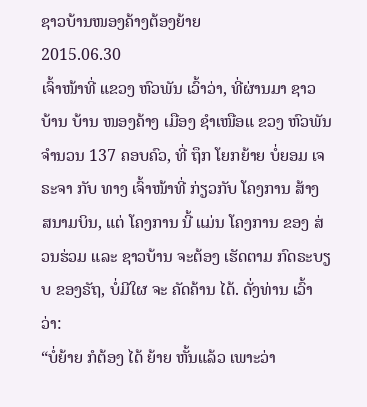ຊາວບ້ານໜອງຄ້າງຕ້ອງຍ້າຍ
2015.06.30
ເຈົ້າໜ້າທີ່ ແຂວງ ຫົວພັນ ເວົ້າວ່າ, ທີ່ຜ່ານມາ ຊາວບ້ານ ບ້ານ ໜອງຄ້າງ ເມືອງ ຊໍາເໜືອແ ຂວງ ຫົວພັນ ຈໍານວນ 137 ຄອບຄົວ, ທີ່ ຖຶກ ໂຍກຍ້າຍ ບໍ່ຍອມ ເຈຣະຈາ ກັບ ທາງ ເຈົ້າໜ້າທີ່ ກ່ຽວກັບ ໂຄງການ ສ້າງ ສນາມບິນ, ແຕ່ ໂຄງການ ນີ້ ແມ່ນ ໂຄງການ ຂອງ ສ່ວນຮ່ວມ ແລະ ຊາວບ້ານ ຈະຕ້ອງ ເຮັດຕາມ ກົດຣະບຽບ ຂອງຣັຖ, ບໍ່ມີໃຜ ຈະ ຄັດຄ້ານ ໄດ້. ດັ່ງທ່ານ ເວົ້າວ່າ:
“ບໍ່ຍ້າຍ ກໍຕ້ອງ ໄດ້ ຍ້າຍ ຫັ້ນແລ້ວ ເພາະວ່າ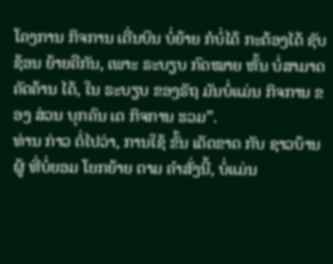ໂຄງການ ກິຈການ ເດີ່ນບິນ ບໍ່ຍ້າຍ ກໍບໍ່ໄດ້ ກະຕ້ອງໄດ້ ຊັບຊ້ອນ ຍ້າຍຄືກັນ, ເພາະ ຣະບຽບ ກົດໝາຍ ຫັ້ນ ບໍ່ສາມາດ ຄັດຄ້ານ ໄດ້, ໃນ ຣະບຽບ ຂອງຣັຖ ມັນບໍ່ແມ່ນ ກິຈການ ຂອງ ສ່ວນ ບຸກຄົນ ເດ ກິຈການ ຮວມ”.
ທ່ານ ກ່າວ ຕໍ່ໄປວ່າ, ການໃຊ້ ຂັ້ນ ເດັດຂາດ ກັບ ຊາວບ້ານ ຜູ້ ທີ່ບໍ່ຍອມ ໂຍກຍ້າຍ ຕາມ ຄໍາສັ່ງນີ້, ບໍ່ແມ່ນ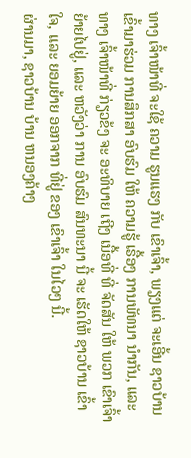ທາງ ເຈົ້າໜ້າທີ່ ຈະໃຊ້ ຄວາມ ຮູນແຮງ ກັບ ເຂົາເຈົ້າ, ພຽງແຕ່ ຈະເອີ້ນ ຊາວບ້ານ ເຂົ້າມາຮ່ວມ ການສຶກສາ ອົບຮົມ ໃຫ້ ຄວາມຮູ້ ເຣື້ອງ ການພັທນາ ນໍາກັນ, ແລະ ທາງ ເຈົ້າໜ້າທີ່ ກ່ຽວຂ້ງ ຈະ ອະທິບາຍ ເຖີງ ເນື້ອທີ່ ທີ່ ຈັດສັນ ໃຫ້ ພວກ ເຂົາເຈົ້າ ຍ້າຍໄປຢູ່, ແລະ ຫວັງວ່າ ການ ອົບຮົມ ສົນທະນາ ນີ້ ຈະ ເຮັດໃຫ້ ຊາວບ້ານ ເຂົ້າໃຈ, ແລະ ຍອມຍ້າຍ ອອກຈາກ ທີ່ຢູ່ ຂອງ ເຂົາເຈົ້າ ໃນໄວໆ ນີ້.
ຜ່ານມາ, ຊາວບ້ານ ບ້ານ ຫນອງຄ້າງ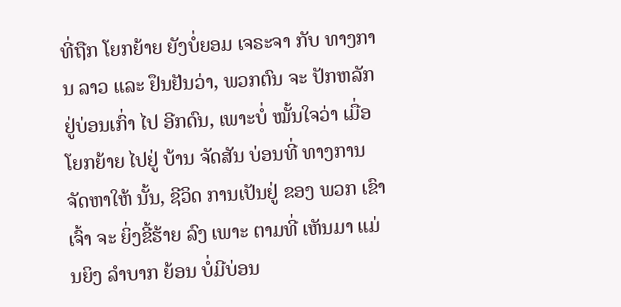ທີ່ຖືກ ໂຍກຍ້າຍ ຍັງບໍ່ຍອມ ເຈຣະຈາ ກັບ ທາງການ ລາວ ແລະ ຢຶນຢັນວ່າ, ພວກຕົນ ຈະ ປັກຫລັກ ຢູ່ບ່ອນເກົ່າ ໄປ ອີກດົນ, ເພາະບໍ່ ໝັ້ນໃຈວ່າ ເມື່ອ ໂຍກຍ້າຍ ໄປຢູ່ ບ້ານ ຈັດສັນ ບ່ອນທີ່ ທາງການ ຈັດຫາໃຫ້ ນັ້ນ, ຊີວິດ ການເປັນຢູ່ ຂອງ ພວກ ເຂົາເຈົ້າ ຈະ ຍິ່ງຂີ້ຮ້າຍ ລົງ ເພາະ ຕາມທີ່ ເຫັນມາ ແມ່ນຍິງ ລໍາບາກ ຍ້ອນ ບໍ່ມີບ່ອນ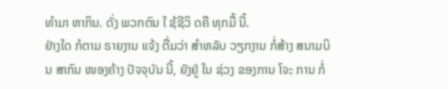ທໍາມາ ຫາກິນ. ດັ່ງ ພວກຕົນ ໃ ຊ້ຊີວິ ດຄື ທຸກມື້ ນີ້.
ຢ່າງໃດ ກໍຕາມ ຣາຍງານ ແຈ້ງ ຕື່ມວ່າ ສໍາຫລັບ ວຽກງານ ກໍ່ສ້າງ ສນາມບິນ ສາກົນ ໜອງຄ້າງ ປັຈຈຸບັນ ນີ້, ຍັງຢູ່ ໃນ ຊ່ວງ ຂອງການ ໂຈະ ການ ກໍ່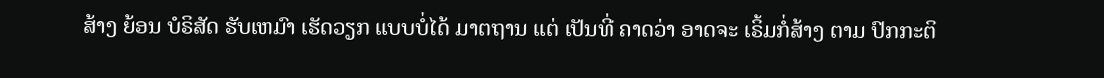ສ້າງ ຍ້ອນ ບໍຣິສັດ ຮັບເຫມົາ ເຮັດວຽກ ແບບບໍ່ໄດ້ ມາຕຖານ ແຕ່ ເປັນທີ່ ຄາດວ່າ ອາດຈະ ເຣິ້ມກໍ່ສ້າງ ຕາມ ປົກກະຕິ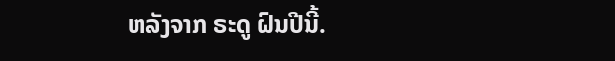ຫລັງຈາກ ຣະດູ ຝົນປີນີ້.